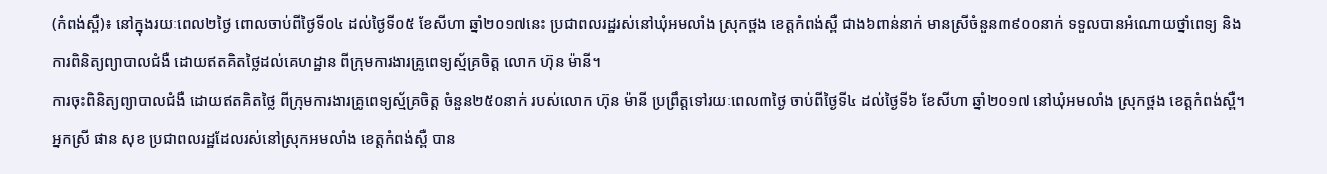(កំពង់ស្ពឺ)៖ នៅក្នុងរយៈពេល២ថ្ងៃ ពោលចាប់ពីថ្ងៃទី០៤ ដល់ថ្ងៃទី០៥ ខែសីហា ឆ្នាំ២០១៧នេះ ប្រជាពលរដ្ឋរស់នៅឃុំអមលាំង ស្រុកថ្ពង ខេត្តកំពង់ស្ពឺ ជាង៦ពាន់នាក់ មានស្រីចំនួន៣៩០០នាក់ ទទួលបានអំណោយថ្នាំពេទ្យ និងការពិនិត្យព្យាបាលជំងឺ ដោយឥតគិតថ្លៃដល់គេហដ្ឋាន ពីក្រុមការងារគ្រូពេទ្យស្ម័គ្រចិត្ត លោក ហ៊ុន ម៉ានី។
ការចុះពិនិត្យព្យាបាលជំងឺ ដោយឥតគិតថ្លៃ ពីក្រុមការងារគ្រូពេទ្យស្ម័គ្រចិត្ត ចំនួន២៥០នាក់ របស់លោក ហ៊ុន ម៉ានី ប្រព្រឹត្តទៅរយៈពេល៣ថ្ងៃ ចាប់ពីថ្ងៃទី៤ ដល់ថ្ងៃទី៦ ខែសីហា ឆ្នាំ២០១៧ នៅឃុំអមលាំង ស្រុកថ្ពង ខេត្តកំពង់ស្ពឺ។
អ្នកស្រី ផាន សុខ ប្រជាពលរដ្ឋដែលរស់នៅស្រុកអមលាំង ខេត្តកំពង់ស្ពឺ បាន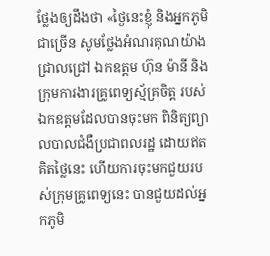ថ្លែងឲ្យដឹងថា «ថ្ងៃនេះខ្ញុំ និងអ្នកភូមិជាច្រើន សូមថ្លែងអំណរគុណយ៉ាងជ្រាលជ្រៅ ឯកឧត្តម ហ៊ុន ម៉ានី និងក្រុមការងារគ្រូពេទ្យស្ម័គ្រចិត្ត របស់ឯកឧត្តមដែលបានចុះមក ពិនិត្យព្យាលបាលជំងឺប្រជាពលរដ្ឋ ដោយឥតគិតថ្លៃនេះ ហើយការចុះមកជួយរបស់ក្រុមគ្រូពេទ្យនេះ បានជួយដល់អ្នកភូមិ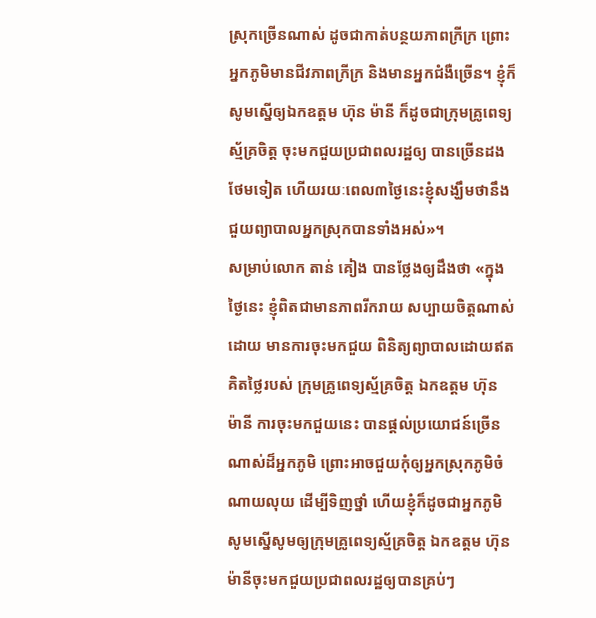ស្រុកច្រើនណាស់ ដូចជាកាត់បន្ថយភាពក្រីក្រ ព្រោះអ្នកភូមិមានជីវភាពក្រីក្រ និងមានអ្នកជំងឺច្រើន។ ខ្ញុំក៏សូមស្នើឲ្យឯកឧត្តម ហ៊ុន ម៉ានី ក៏ដូចជាក្រុមគ្រូពេទ្យស្ម័គ្រចិត្ត ចុះមកជួយប្រជាពលរដ្ឋឲ្យ បានច្រើនដងថែមទៀត ហើយរយៈពេល៣ថ្ងៃនេះខ្ញុំសង្ឃឹមថានឹងជួយព្យាបាលអ្នកស្រុកបានទាំងអស់»។
សម្រាប់លោក តាន់ គៀង បានថ្លែងឲ្យដឹងថា «ក្នុងថ្ងៃនេះ ខ្ញុំពិតជាមានភាពរីករាយ សប្បាយចិត្តណាស់ដោយ មានការចុះមកជួយ ពិនិត្យព្យាបាលដោយឥតគិតថ្លៃរបស់ ក្រុមគ្រូពេទ្យស្ម័គ្រចិត្ត ឯកឧត្តម ហ៊ុន ម៉ានី ការចុះមកជួយនេះ បានផ្ដល់ប្រយោជន៍ច្រើនណាស់ដ៏អ្នកភូមិ ព្រោះអាចជួយកុំឲ្យអ្នកស្រុកភូមិចំណាយលុយ ដើម្បីទិញថ្នាំ ហើយខ្ញុំក៏ដូចជាអ្នកភូមិ សូមស្នើសូមឲ្យក្រុមគ្រូពេទ្យស្ម័គ្រចិត្ត ឯកឧត្តម ហ៊ុន ម៉ានីចុះមកជួយប្រជាពលរដ្ឋឲ្យបានគ្រប់ៗ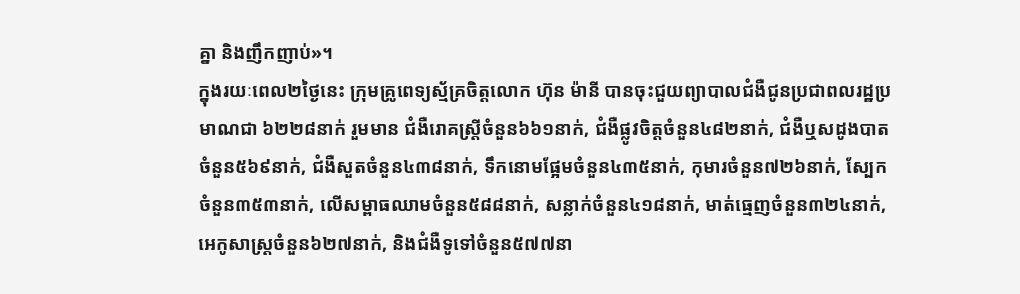គ្នា និងញឹកញាប់»។
ក្នុងរយៈពេល២ថ្ងៃនេះ ក្រុមគ្រូពេទ្យស្ម័គ្រចិត្តលោក ហ៊ុន ម៉ានី បានចុះជួយព្យាបាលជំងឺជូនប្រជាពលរដ្ឋប្រមាណជា ៦២២៨នាក់ រួមមាន ជំងឺរោគស្រ្ដីចំនួន៦៦១នាក់, ជំងឺផ្លូវចិត្តចំនួន៤៨២នាក់, ជំងឺឬសដូងបាតចំនួន៥៦៩នាក់, ជំងឺសួតចំនួន៤៣៨នាក់, ទឹកនោមផ្អែមចំនួន៤៣៥នាក់, កុមារចំនួន៧២៦នាក់, ស្បែកចំនួន៣៥៣នាក់, លើសម្ពាធឈាមចំនួន៥៨៨នាក់, សន្លាក់ចំនួន៤១៨នាក់, មាត់ធ្មេញចំនួន៣២៤នាក់, អេកូសាស្រ្ដចំនួន៦២៧នាក់, និងជំងឺទូទៅចំនួន៥៧៧នា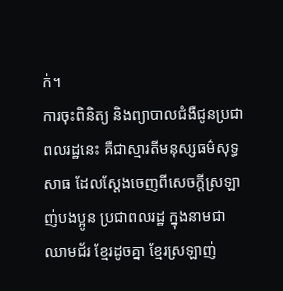ក់។
ការចុះពិនិត្យ និងព្យាបាលជំងឺជូនប្រជាពលរដ្ឋនេះ គឺជាស្មារតីមនុស្សធម៌សុទ្ធសាធ ដែលស្តែងចេញពីសេចក្តីស្រឡាញ់បងប្អូន ប្រជាពលរដ្ឋ ក្នុងនាមជាឈាមជ័រ ខ្មែរដូចគ្នា ខ្មែរស្រឡាញ់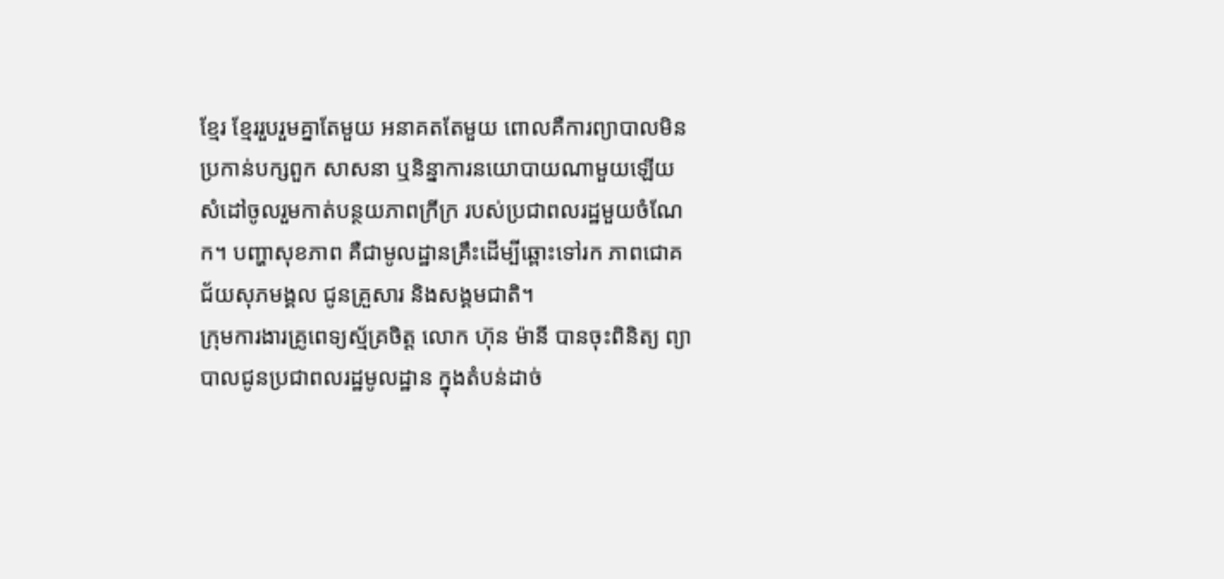ខ្មែរ ខ្មែររួបរួមគ្នាតែមួយ អនាគតតែមួយ ពោលគឺការព្យាបាលមិនប្រកាន់បក្សពួក សាសនា ឬនិន្នាការនយោបាយណាមួយឡើយ សំដៅចូលរួមកាត់បន្ថយភាពក្រីក្រ របស់ប្រជាពលរដ្ឋមួយចំណែក។ បញ្ហាសុខភាព គឺជាមូលដ្ឋានគ្រឹះដើម្បីឆ្ពោះទៅរក ភាពជោគជ័យសុភមង្គល ជូនគ្រួសារ និងសង្គមជាតិ។
ក្រុមការងារគ្រូពេទ្យស្ម័គ្រចិត្ត លោក ហ៊ុន ម៉ានី បានចុះពិនិត្យ ព្យាបាលជូនប្រជាពលរដ្ឋមូលដ្ឋាន ក្នុងតំបន់ដាច់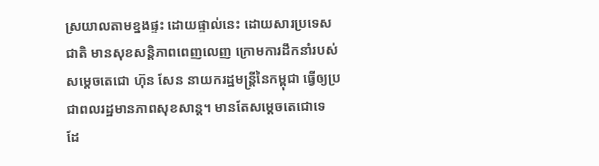ស្រយាលតាមខ្នងផ្ទះ ដោយផ្ទាល់នេះ ដោយសារប្រទេសជាតិ មានសុខសន្តិភាពពេញលេញ ក្រោមការដឹកនាំរបស់សម្តេចតេជោ ហ៊ុន សែន នាយករដ្ឋមន្ត្រីនៃកម្ពុជា ធ្វើឲ្យប្រជាពលរដ្ឋមានភាពសុខសាន្ត។ មានតែសម្តេចតេជោទេ ដែ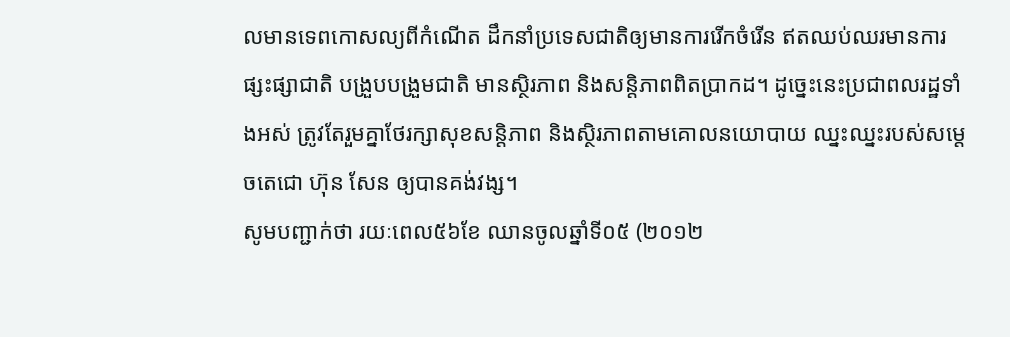លមានទេពកោសល្យពីកំណើត ដឹកនាំប្រទេសជាតិឲ្យមានការរើកចំរើន ឥតឈប់ឈរមានការផ្សះផ្សាជាតិ បង្រួបបង្រួមជាតិ មានស្ថិរភាព និងសន្តិភាពពិតប្រាកដ។ ដូច្នេះនេះប្រជាពលរដ្ឋទាំងអស់ ត្រូវតែរួមគ្នាថែរក្សាសុខសន្តិភាព និងស្ថិរភាពតាមគោលនយោបាយ ឈ្នះឈ្នះរបស់សម្តេចតេជោ ហ៊ុន សែន ឲ្យបានគង់វង្ស។
សូមបញ្ជាក់ថា រយៈពេល៥៦ខែ ឈានចូលឆ្នាំទី០៥ (២០១២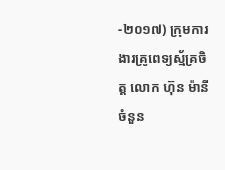-២០១៧) ក្រុមការងារគ្រូពេទ្យស្ម័គ្រចិត្ត លោក ហ៊ុន ម៉ានី ចំនួន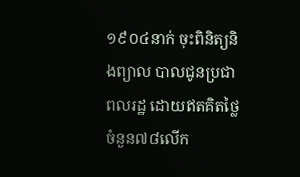១៩០៤នាក់ ចុះពិនិត្យនិងព្យាល បាលជូនប្រជាពលរដ្ឋ ដោយឥតគិតថ្លៃចំនួន៧៨លើក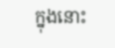ក្នុងនោះ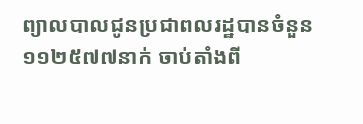ព្យាលបាលជូនប្រជាពលរដ្ឋបានចំនួន១១២៥៧៧នាក់ ចាប់តាំងពី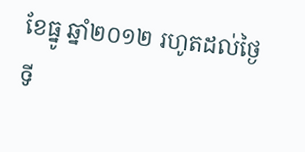ខែធ្នូ ឆ្នាំ២០១២ រហូតដល់ថ្ងៃទី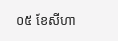០៥ ខែសីហា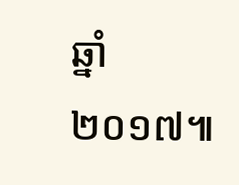ឆ្នាំ២០១៧៕